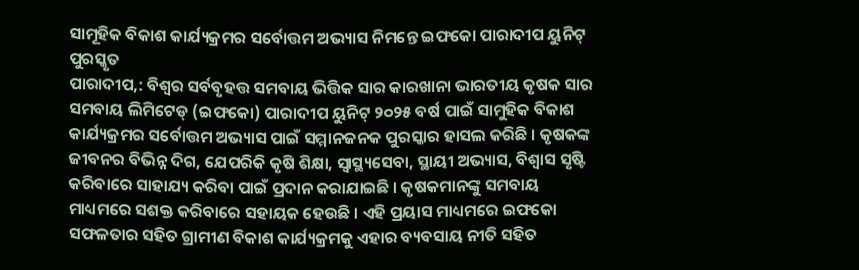ସାମୂହିକ ବିକାଶ କାର୍ଯ୍ୟକ୍ରମର ସର୍ବୋତ୍ତମ ଅଭ୍ୟାସ ନିମନ୍ତେ ଇଫକୋ ପାରାଦୀପ ୟୁନିଟ୍ ପୁରସ୍କୃତ
ପାରାଦୀପ,: ବିଶ୍ୱର ସର୍ବବୃହତ୍ତ ସମବାୟ ଭିତ୍ତିକ ସାର କାରଖାନା ଭାରତୀୟ କୃଷକ ସାର ସମବାୟ ଲିମିଟେଡ୍ (ଇଫକୋ) ପାରାଦୀପ ୟୁନିଟ୍ ୨୦୨୫ ବର୍ଷ ପାଇଁ ସାମୁହିକ ବିକାଶ କାର୍ଯ୍ୟକ୍ରମର ସର୍ବୋତ୍ତମ ଅଭ୍ୟାସ ପାଇଁ ସମ୍ମାନଜନକ ପୁରସ୍କାର ହାସଲ କରିଛି । କୃଷକଙ୍କ ଜୀବନର ବିଭିନ୍ନ ଦିଗ, ଯେପରିକି କୃଷି ଶିକ୍ଷା, ସ୍ୱାସ୍ଥ୍ୟସେବା, ସ୍ଥାୟୀ ଅଭ୍ୟାସ, ବିଶ୍ୱାସ ସୃଷ୍ଟି କରିବାରେ ସାହାଯ୍ୟ କରିବା ପାଇଁ ପ୍ରଦାନ କରାଯାଇଛି । କୃଷକମାନଙ୍କୁ ସମବାୟ ମାଧ୍ୟମରେ ସଶକ୍ତ କରିବାରେ ସହାୟକ ହେଉଛି । ଏହି ପ୍ରୟାସ ମାଧ୍ୟମରେ ଇଫକୋ ସଫଳତାର ସହିତ ଗ୍ରାମୀଣ ବିକାଶ କାର୍ଯ୍ୟକ୍ରମକୁ ଏହାର ବ୍ୟବସାୟ ନୀତି ସହିତ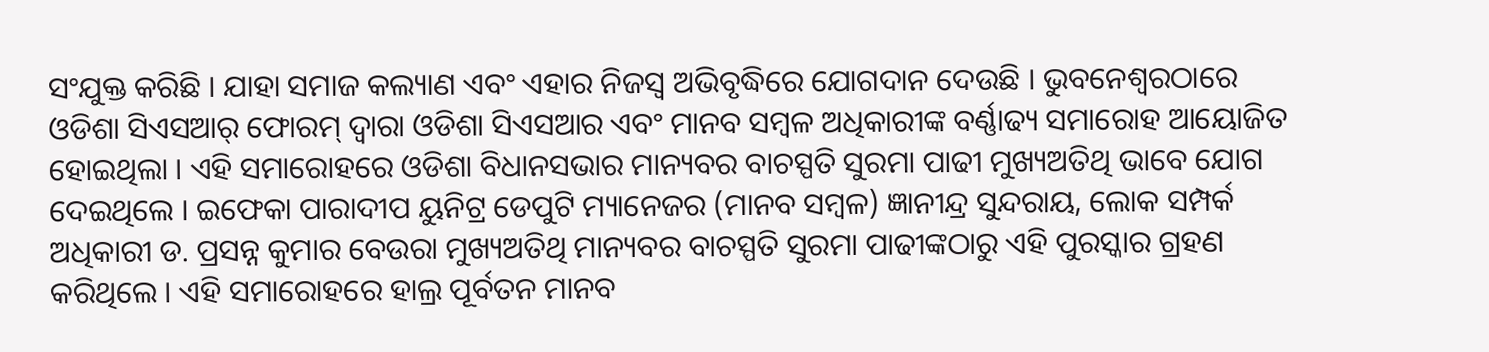ସଂଯୁକ୍ତ କରିଛି । ଯାହା ସମାଜ କଲ୍ୟାଣ ଏବଂ ଏହାର ନିଜସ୍ୱ ଅଭିବୃଦ୍ଧିରେ ଯୋଗଦାନ ଦେଉଛି । ଭୁବନେଶ୍ୱରଠାରେ ଓଡିଶା ସିଏସଆର୍ ଫୋରମ୍ ଦ୍ୱାରା ଓଡିଶା ସିଏସଆର ଏବଂ ମାନବ ସମ୍ବଳ ଅଧିକାରୀଙ୍କ ବର୍ଣ୍ଣାଢ୍ୟ ସମାରୋହ ଆୟୋଜିତ ହୋଇଥିଲା । ଏହି ସମାରୋହରେ ଓଡିଶା ବିଧାନସଭାର ମାନ୍ୟବର ବାଚସ୍ପତି ସୁରମା ପାଢୀ ମୁଖ୍ୟଅତିଥି ଭାବେ ଯୋଗ ଦେଇଥିଲେ । ଇଫେକା ପାରାଦୀପ ୟୁନିଟ୍ର ଡେପୁଟି ମ୍ୟାନେଜର (ମାନବ ସମ୍ବଳ) ଜ୍ଞାନୀନ୍ଦ୍ର ସୁନ୍ଦରାୟ, ଲୋକ ସମ୍ପର୍କ ଅଧିକାରୀ ଡ. ପ୍ରସନ୍ନ କୁମାର ବେଉରା ମୁଖ୍ୟଅତିଥି ମାନ୍ୟବର ବାଚସ୍ପତି ସୁରମା ପାଢୀଙ୍କଠାରୁ ଏହି ପୁରସ୍କାର ଗ୍ରହଣ କରିଥିଲେ । ଏହି ସମାରୋହରେ ହାଲ୍ର ପୂର୍ବତନ ମାନବ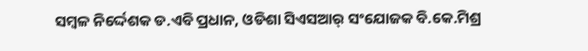ସମ୍ବଳ ନିର୍ଦ୍ଦେଶକ ଡ.ଏବି ପ୍ରଧାନ, ଓଡିଶା ସିଏସଆର୍ ସଂଯୋଜକ ବି.କେ.ମିଶ୍ର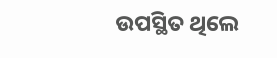ଉପସ୍ଥିତ ଥିଲେ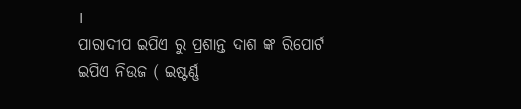।
ପାରାଦୀପ ଇପିଏ ରୁ ପ୍ରଶାନ୍ତ ଦାଶ ଙ୍କ ରିପୋର୍ଟ
ଇପିଏ ନିଉଜ ( ଇଷ୍ଟର୍ଣ୍ଣ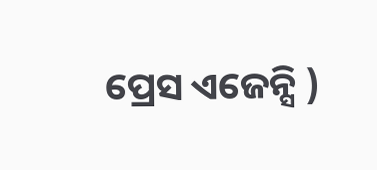ପ୍ରେସ ଏଜେନ୍ସି )